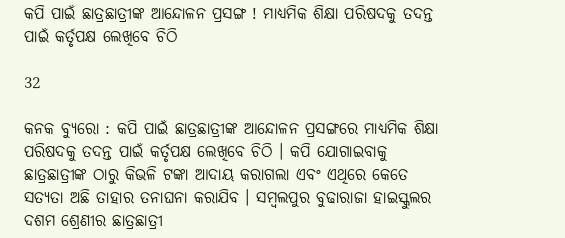କପି ପାଇଁ ଛାତ୍ରଛାତ୍ରୀଙ୍କ ଆନ୍ଦୋଳନ ପ୍ରସଙ୍ଗ ! ମାଧ୍ୟମିକ ଶିକ୍ଷା ପରିଷଦକୁ ତଦନ୍ତ ପାଇଁ କର୍ତୃପକ୍ଷ ଲେଖିବେ ଚିଠି

32

କନକ ବ୍ୟୁରୋ : କପି ପାଇଁ ଛାତ୍ରଛାତ୍ରୀଙ୍କ ଆନ୍ଦୋଳନ ପ୍ରସଙ୍ଗରେ ମାଧ୍ୟମିକ ଶିକ୍ଷା ପରିଷଦକୁ ତଦନ୍ତ ପାଇଁ କର୍ତୃପକ୍ଷ ଲେଖିବେ ଚିଠି । କପି ଯୋଗାଇବାକୁ ଛାତ୍ରଛାତ୍ରୀଙ୍କ ଠାରୁ କିଭଳି ଟଙ୍କା ଆଦାୟ କରାଗଲା ଏବଂ ଏଥିରେ କେତେ ସତ୍ୟତା ଅଛି ତାହାର ତନାଘନା କରାଯିବ । ସମ୍ବଲପୁର ବୁଢାରାଜା ହାଇସ୍କୁଲର ଦଶମ ଶ୍ରେଣୀର ଛାତ୍ରଛାତ୍ରୀ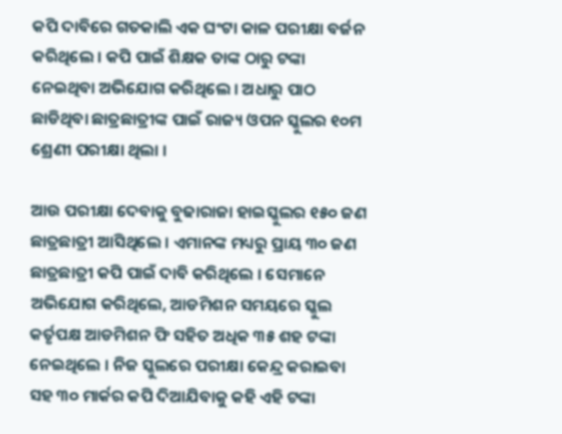କପି ଦାବିରେ ଗତକାଲି ଏକ ଘଂଟା କାଳ ପରୀକ୍ଷା ବର୍ଜନ କରିଥିଲେ । କପି ପାଇଁ ଶିକ୍ଷକ ତାଙ୍କ ଠାରୁ ଟଙ୍କା ନେଇଥିବା ଅଭିଯୋଗ କରିଥିଲେ । ଅଧାରୁ ପାଠ ଛାଡିଥିବା ଛାତ୍ରଛାତ୍ରୀଙ୍କ ପାଇଁ ରାଜ୍ୟ ଓପନ ସ୍କୁଲର ୧୦ମ ଶ୍ରେଣୀ ପରୀକ୍ଷା ଥିଲା ।

ଆଉ ପରୀକ୍ଷା ଦେବାକୁ ବୁଢାରାଜା ହାଇସ୍କୁଲର ୧୫୦ ଜଣ ଛାତ୍ରଛାତ୍ରୀ ଆସିଥିଲେ । ଏମାନଙ୍କ ମଧ୍ୟରୁ ପ୍ରାୟ ୩୦ ଜଣ ଛାତ୍ରଛାତ୍ରୀ କପି ପାଇଁ ଦାବି କରିଥିଲେ । ସେମାନେ ଅଭିଯୋଗ କରିଥିଲେ, ଆଡମିଶନ ସମୟରେ ସ୍କୁଲ କର୍ତୃପକ୍ଷ ଆଡମିଶନ ଫି ସହିତ ଅଧିକ ୩୫ ଶହ ଟଙ୍କା ନେଇଥିଲେ । ନିଜ ସ୍କୁଲରେ ପରୀକ୍ଷା କେନ୍ଦ୍ର କରାଇବା ସହ ୩୦ ମାର୍କର କପି ଦିଆଯିବାକୁ କହି ଏହି ଟଙ୍କା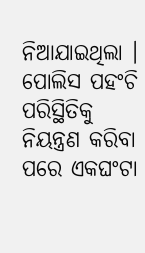ନିଆଯାଇଥିଲା । ପୋଲିସ ପହଂଚି ପରିସ୍ଥିତିକୁ ନିୟନ୍ତ୍ରଣ କରିବା ପରେ ଏକଘଂଟା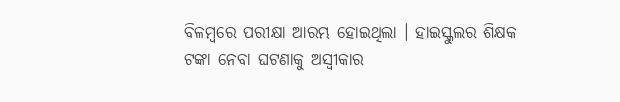ବିଳମ୍ବରେ ପରୀକ୍ଷା ଆରମ୍ଭ ହୋଇଥିଲା । ହାଇସ୍କୁଲର ଶିକ୍ଷକ ଟଙ୍କା ନେବା ଘଟଣାକୁ ଅସ୍ୱୀକାର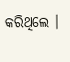କରିଥିଲେ ।